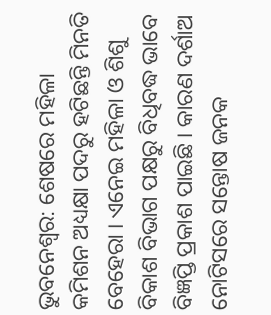ଭୁବନେଶ୍ୱର: ଶେଷରେ ମହିଳା କମିଶନ ଅଧ୍ୟକ୍ଷା ପଦରୁ ହଟିଛନ୍ତି ମିନତି ବେହେରା । ଏନେଇ ମହିଳା ଓ ଶିଶୁ ବିକାଶ ବିଭାଗ ପକ୍ଷରୁ ବିଧିବଦ୍ଧ ଭାବେ ବିଜ୍ଞପ୍ତି ପ୍ରକାଶ ପାଇଛି । କାରଣ ଦର୍ଶାଅ ନୋଟିସରେ ସନ୍ତୋଷ ଜନକ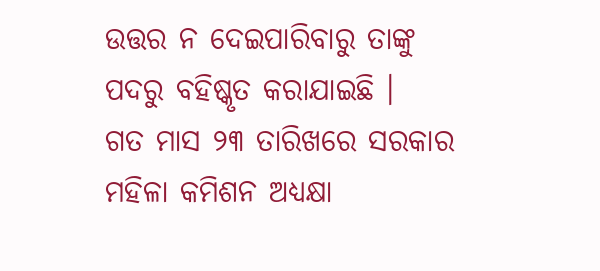ଉତ୍ତର ନ ଦେଇପାରିବାରୁ ତାଙ୍କୁ ପଦରୁ ବହିଷ୍କୃତ କରାଯାଇଛି ।
ଗତ ମାସ ୨୩ ତାରିଖରେ ସରକାର ମହିଳା କମିଶନ ଅଧ୍ୟକ୍ଷା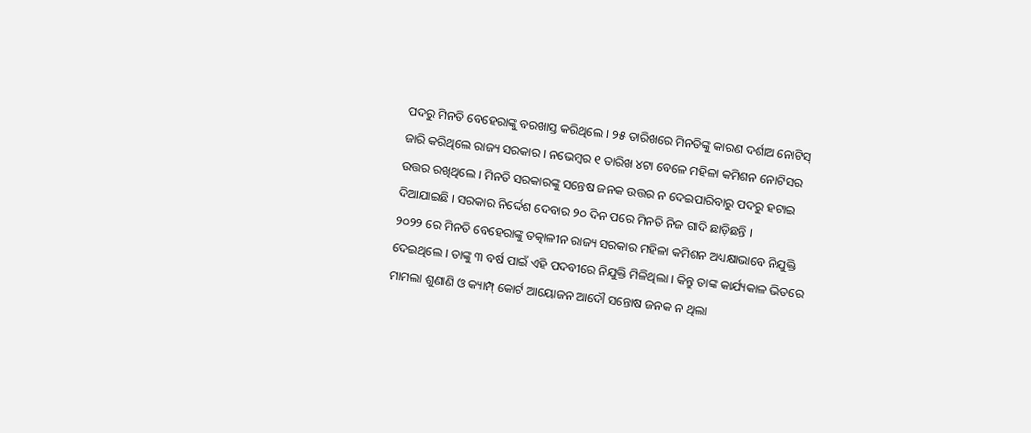ପଦରୁ ମିନତି ବେହେରାଙ୍କୁ ବରଖାସ୍ତ କରିଥିଲେ । ୨୫ ତାରିଖରେ ମିନତିଙ୍କୁ କାରଣ ଦର୍ଶାଅ ନୋଟିସ୍ ଜାରି କରିଥିଲେ ରାଜ୍ୟ ସରକାର । ନଭେମ୍ବର ୧ ତାରିଖ ୪ଟା ବେଳେ ମହିଳା କମିଶନ ନୋଟିସର ଉତ୍ତର ରଖିଥିଲେ । ମିନତି ସରକାରଙ୍କୁ ସନ୍ତେଷ ଜନକ ଉତ୍ତର ନ ଦେଇପାରିବାରୁ ପଦରୁ ହଟାଇ ଦିଆଯାଇଛି । ସରକାର ନିର୍ଦ୍ଦେଶ ଦେବାର ୨୦ ଦିନ ପରେ ମିନତି ନିଜ ଗାଦି ଛାଡ଼ିଛନ୍ତି ।
୨୦୨୨ ରେ ମିନତି ବେହେରାଙ୍କୁ ତତ୍କାଳୀନ ରାଜ୍ୟ ସରକାର ମହିଳା କମିଶନ ଅଧ୍ୟକ୍ଷାଭାବେ ନିଯୁକ୍ତି ଦେଇଥିଲେ । ତାଙ୍କୁ ୩ ବର୍ଷ ପାଇଁ ଏହି ପଦବୀରେ ନିଯୁକ୍ତି ମିଳିଥିଲା । କିନ୍ତୁ ତାଙ୍କ କାର୍ଯ୍ୟକାଳ ଭିତରେ ମାମଲା ଶୁଣାଣି ଓ କ୍ୟାମ୍ପ୍ କୋର୍ଟ ଆୟୋଜନ ଆଦୌ ସନ୍ତୋଷ ଜନକ ନ ଥିଲା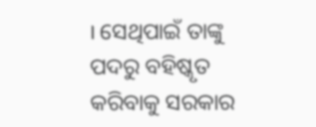। ସେଥିପାଇଁ ତାଙ୍କୁ ପଦରୁ ବହିଷ୍କୃତ କରିବାକୁ ସରକାର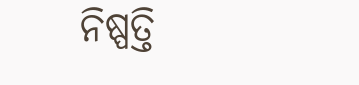ନିଷ୍ପତ୍ତି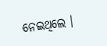ନେଇଥିଲେ ।